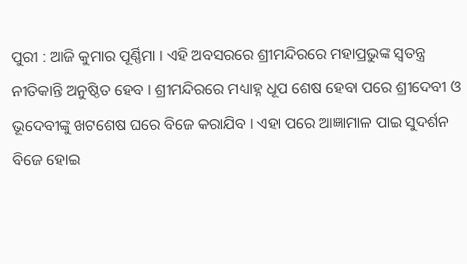ପୁରୀ : ଆଜି କୁମାର ପୂର୍ଣ୍ଣିମା । ଏହି ଅବସରରେ ଶ୍ରୀମନ୍ଦିରରେ ମହାପ୍ରଭୁଙ୍କ ସ୍ୱତନ୍ତ୍ର ନୀତିକାନ୍ତି ଅନୁଷ୍ଠିତ ହେବ । ଶ୍ରୀମନ୍ଦିରରେ ମଧ୍ୟାହ୍ନ ଧୂପ ଶେଷ ହେବା ପରେ ଶ୍ରୀଦେବୀ ଓ ଭୂଦେବୀଙ୍କୁ ଖଟଶେଷ ଘରେ ବିଜେ କରାଯିବ । ଏହା ପରେ ଆଜ୍ଞାମାଳ ପାଇ ସୁଦର୍ଶନ ବିଜେ ହୋଇ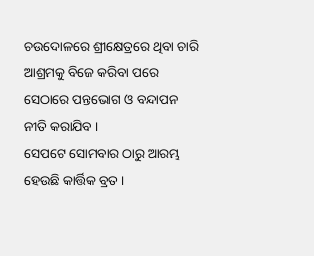ଚଉଦୋଳରେ ଶ୍ରୀକ୍ଷେତ୍ରରେ ଥିବା ଚାରି ଆଶ୍ରମକୁ ବିଜେ କରିବା ପରେ ସେଠାରେ ପନ୍ତଭୋଗ ଓ ବନ୍ଦାପନ ନୀତି କରାଯିବ ।
ସେପଟେ ସୋମବାର ଠାରୁ ଆରମ୍ଭ ହେଉଛି କାର୍ତ୍ତିକ ବ୍ରତ ।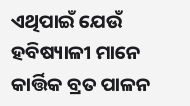ଏଥିପାଇଁ ଯେଉଁ ହବିଷ୍ୟାଳୀ ମାନେ କାର୍ତ୍ତିକ ବ୍ରତ ପାଳନ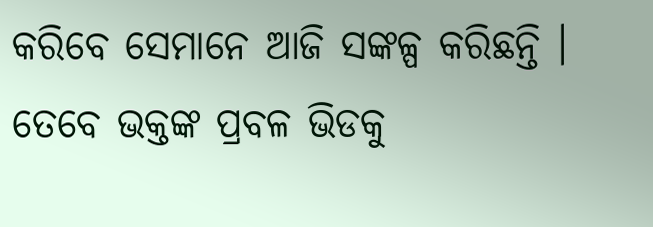କରିବେ ସେମାନେ ଆଜି ସଙ୍କଳ୍ପ କରିଛନ୍ତି । ତେବେ ଭକ୍ତଙ୍କ ପ୍ରବଳ ଭିଡକୁ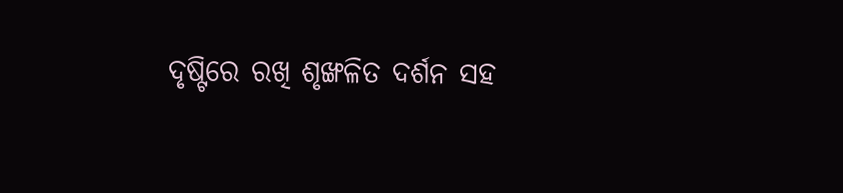ଦୃଷ୍ଟିରେ ରଖି ଶୃଙ୍ଖଳିତ ଦର୍ଶନ ସହ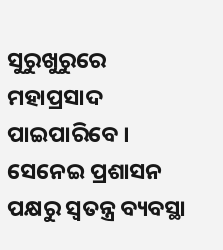ସୁରୁଖୁରୁରେ ମହାପ୍ରସାଦ ପାଇପାରିବେ । ସେନେଇ ପ୍ରଶାସନ ପକ୍ଷରୁ ସ୍ୱତନ୍ତ୍ର ବ୍ୟବସ୍ଥା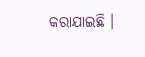କରାଯାଇଛି ।